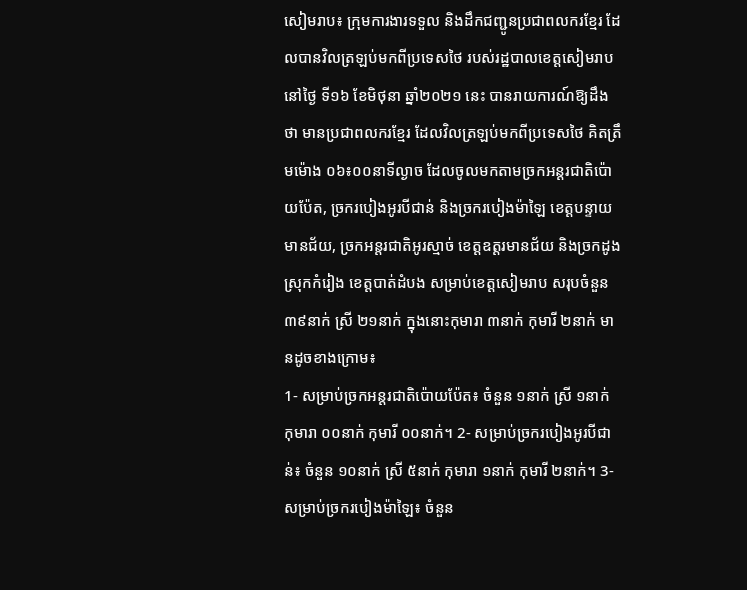សៀមរាប៖ ក្រុមការងារទទួល និងដឹកជញ្ជូនប្រជាពលករខ្មែរ ដែលបានវិលត្រឡប់មកពីប្រទេសថៃ របស់រដ្ឋបាលខេត្តសៀមរាប នៅថ្ងៃ ទី១៦ ខែមិថុនា ឆ្នាំ២០២១ នេះ បានរាយការណ៍ឱ្យដឹងថា មានប្រជាពលករខ្មែរ ដែលវិលត្រឡប់មកពីប្រទេសថៃ គិតត្រឹមម៉ោង ០៦៖០០នាទីល្ងាច ដែលចូលមកតាមច្រកអន្តរជាតិប៉ោយប៉ែត, ច្រករបៀងអូរបីជាន់ និងច្រករបៀងម៉ាឡៃ ខេត្តបន្ទាយមានជ័យ, ច្រកអន្តរជាតិអូរស្មាច់ ខេត្តឧត្តរមានជ័យ និងច្រកដូង ស្រុកកំរៀង ខេត្តបាត់ដំបង សម្រាប់ខេត្តសៀមរាប សរុបចំនួន ៣៩នាក់ ស្រី ២១នាក់ ក្នុងនោះកុមារា ៣នាក់ កុមារី ២នាក់ មានដូចខាងក្រោម៖
1- សម្រាប់ច្រកអន្តរជាតិប៉ោយប៉ែត៖ ចំនួន ១នាក់ ស្រី ១នាក់ កុមារា ០០នាក់ កុមារី ០០នាក់។ 2- សម្រាប់ច្រករបៀងអូរបីជាន់៖ ចំនួន ១០នាក់ ស្រី ៥នាក់ កុមារា ១នាក់ កុមារី ២នាក់។ 3- សម្រាប់ច្រករបៀងម៉ាឡៃ៖ ចំនួន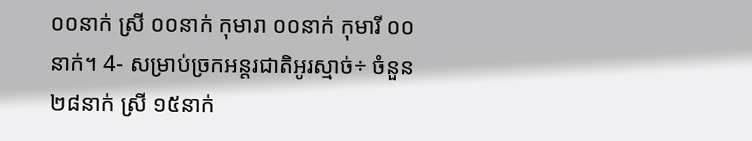០០នាក់ ស្រី ០០នាក់ កុមារា ០០នាក់ កុមារី ០០នាក់។ 4- សម្រាប់ច្រកអន្តរជាតិអូរស្មាច់÷ ចំនួន ២៨នាក់ ស្រី ១៥នាក់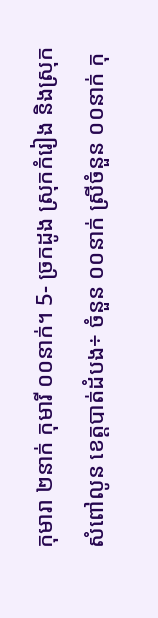កុមារា ២នាក់ កុមារី ០០នាក់។ 5- ច្រកដូង ស្រុកកំរៀង និងស្រុកសំពៅលូន ខេត្តបាត់ដំបង÷ ចំនួន ០០នាក់ ស្រីចំនួន ០០នាក់ កុ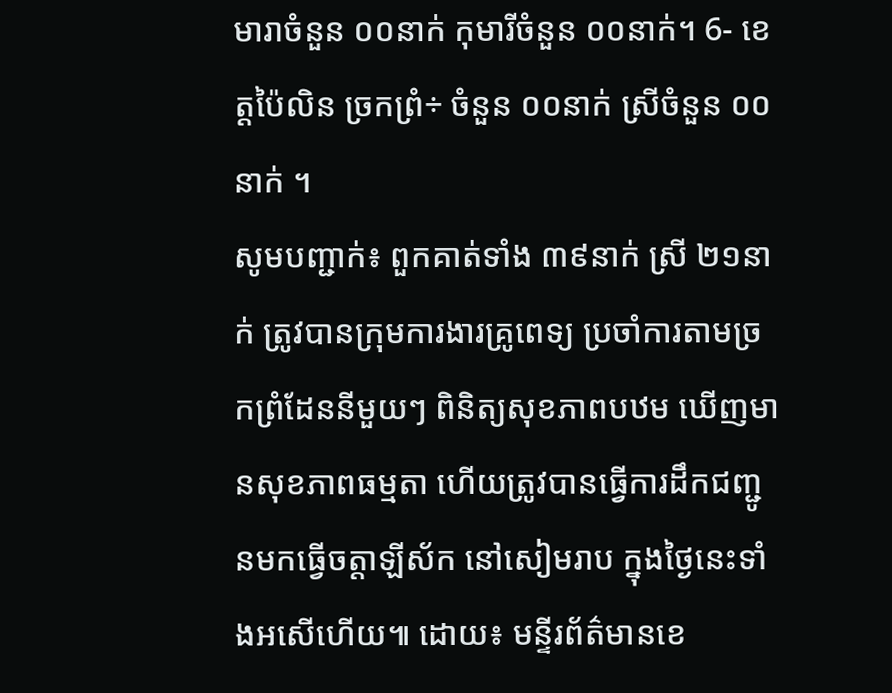មារាចំនួន ០០នាក់ កុមារីចំនួន ០០នាក់។ 6- ខេត្តប៉ៃលិន ច្រកព្រំ÷ ចំនួន ០០នាក់ ស្រីចំនួន ០០នាក់ ។
សូមបញ្ជាក់៖ ពួកគាត់ទាំង ៣៩នាក់ ស្រី ២១នាក់ ត្រូវបានក្រុមការងារគ្រូពេទ្យ ប្រចាំការតាមច្រកព្រំដែននីមួយៗ ពិនិត្យសុខភាពបឋម ឃើញមានសុខភាពធម្មតា ហើយត្រូវបានធ្វើការដឹកជញ្ជូនមកធ្វើចត្តាឡីស័ក នៅសៀមរាប ក្នុងថ្ងៃនេះទាំងអសើហើយ៕ ដោយ៖ មន្ទីរព័ត៌មានខេ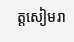ត្តសៀមរា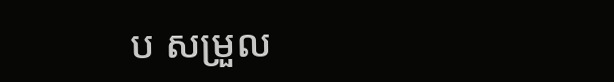ប សម្រួល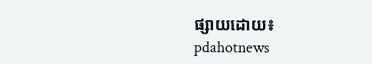ផ្សាយដោយ៖ pdahotnews